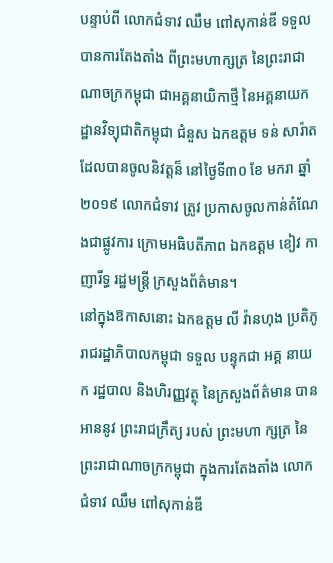បន្ទាប់ពី លោកជំទាវ ឈឹម ពៅសុកាន់ឌី ទទួលបានការតែងតាំង ពីព្រះមហាក្សត្រ នៃព្រះរាជាណាចក្រកម្ពុជា ជាអគ្គនាយិកាថ្មី នៃអគ្គនាយកដ្ឋានវិទ្យុជាតិកម្ពុជា ជំនួស ឯកឧត្តម ទន់ សារ៉ាត ដែលបានចូលនិវត្តន៏ នៅថ្ងៃទី៣០ ខែ មករា ឆ្នាំ ២០១៩ លោកជំទាវ ត្រូវ ប្រកាសចូលកាន់តំណែងជាផ្លូវការ ក្រោមអធិបតីភាព ឯកឧត្តម ខៀវ កាញារីទ្ធ រដ្ឋមន្ត្រី ក្រសួងព័ត៌មាន។
នៅក្នុងឱកាសនោះ ឯកឧត្តម លី វ៉ានហុង ប្រតិភូរាជរដ្ឋាភិបាលកម្ពុជា ទទួល បន្ទុកជា អគ្គ នាយក រដ្ឋបាល និងហិរញ្ញវត្ថុ នៃក្រសួងព័ត៌មាន បានអាននូវ ព្រះរាជក្រឹត្យ របស់ ព្រះមហា ក្សត្រ នៃព្រះរាជាណាចក្រកម្ពុជា ក្នុងការតែងតាំង លោកជំទាវ ឈឹម ពៅសុកាន់ឌី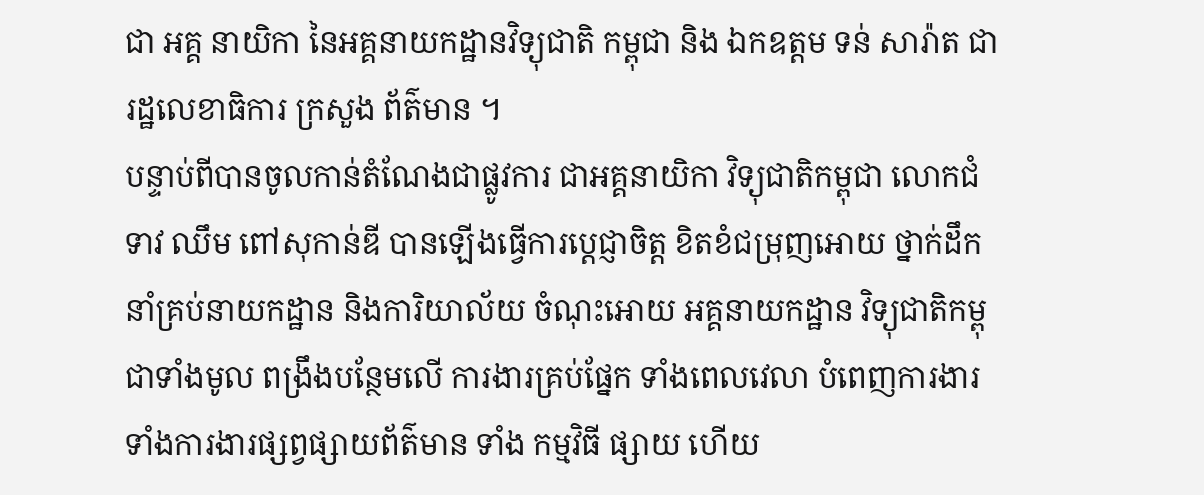ជា អគ្គ នាយិកា នៃអគ្គនាយកដ្ឋានវិទ្យុជាតិ កម្ពុជា និង ឯកឧត្តម ទន់ សារ៉ាត ជារដ្ឋលេខាធិការ ក្រសួង ព័ត៌មាន ។
បន្ទាប់ពីបានចូលកាន់តំណែងជាផ្លូវការ ជាអគ្គនាយិកា វិទ្យុជាតិកម្ពុជា លោកជំទាវ ឈឹម ពៅសុកាន់ឌី បានឡើងធ្វើការប្តេជ្ញាចិត្ត ខិតខំជម្រុញអោយ ថ្នាក់ដឹកនាំគ្រប់នាយកដ្ឋាន និងការិយាល័យ ចំណុះអោយ អគ្គនាយកដ្ឋាន វិទ្យុជាតិកម្ពុជាទាំងមូល ពង្រឹងបន្ថែមលើ ការងារគ្រប់ផ្នែក ទាំងពេលវេលា បំពេញការងារ ទាំងការងារផ្សព្វផ្សាយព័ត៌មាន ទាំង កម្មវិធី ផ្សាយ ហើយ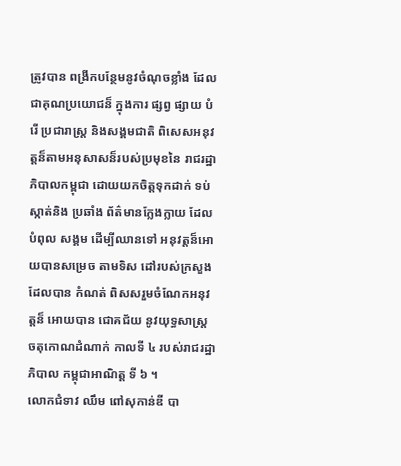ត្រូវបាន ពង្រីកបន្ថែមនូវចំណុចខ្លាំង ដែលជាគុណប្រយោជន៏ ក្នុងការ ផ្សព្វ ផ្សាយ បំរើ ប្រជារាស្ត្រ និងសង្គមជាតិ ពិសេសអនុវត្តន៏តាមអនុសាសន៏របស់ប្រមុខនៃ រាជរដ្ឋា ភិបាលកម្ពុជា ដោយយកចិត្តទុកដាក់ ទប់ស្កាត់និង ប្រឆាំង ព័ត៌មានក្លែងក្លាយ ដែលបំពុល សង្គម ដើម្បីឈានទៅ អនុវត្តន៏អោយបានសម្រេច តាមទិស ដៅរបស់ក្រសួង ដែលបាន កំណត់ ពិសសរួមចំណែកអនុវត្តន៏ អោយបាន ជោគជ័យ នូវយុទ្ធសាស្ត្រ ចតុកោណដំណាក់ កាលទី ៤ របស់រាជរដ្ឋាភិបាល កម្ពុជាអាណិត្ត ទី ៦ ។
លោកជំទាវ ឈឹម ពៅសុកាន់ឌី បា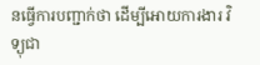នធ្វើការបញ្ជាក់ថា ដើម្បីអោយការងារ វិទ្យុជា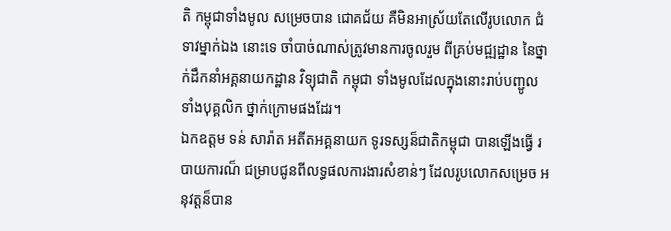តិ កម្ពុជាទាំងមូល សម្រេចបាន ជោគជ័យ គឺមិនអាស្រ័យតែលើរូបលោក ជំទាវម្នាក់ឯង នោះទេ ចាំបាច់ណាស់ត្រូវមានការចូលរួម ពីគ្រប់មជ្ឍដ្ឋាន នៃថ្នាក់ដឹកនាំអគ្គនាយកដ្ឋាន វិទ្យុជាតិ កម្ពុជា ទាំងមូលដែលក្នុងនោះរាប់បញ្ជូល ទាំងបុគ្គលិក ថ្នាក់ក្រោមផងដែរ។
ឯកឧត្តម ទន់ សារ៉ាត អតីតអគ្គនាយក ទូរទស្សន៏ជាតិកម្ពុជា បានឡើងធ្វើ របាយការណ៏ ជម្រាបជូនពីលទ្ធផលការងារសំខាន់ៗ ដែលរូបលោកសម្រេច អនុវត្តន៏បាន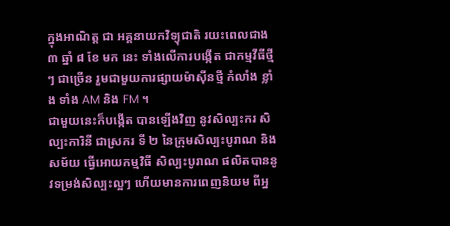ក្នុងអាណិត្ត ជា អគ្គនាយកវិទ្យុជាតិ រយះពេលជាង ៣ ឆ្នាំ ៨ ខែ មក នេះ ទាំងលើការបង្កើត ជាកម្មវីធីថ្មីៗ ជាច្រើន រួមជាមួយការផ្សាយម៉ាស៊ីនថ្មី កំលាំង ខ្លាំង ទាំង AM និង FM ។
ជាមួយនេះក៏បង្កើត បានឡើងវិញ នូវសិល្បះករ សិល្បះការិនី ជាស្រករ ទី ២ នៃក្រុមសិល្បះបូរាណ និងសម័យ ធ្វើអោយកម្មវិធី សិល្បះបូរាណ ផលិតបាននូវទម្រង់សិល្បះល្អៗ ហើយមានការពេញនិយម ពីអ្ន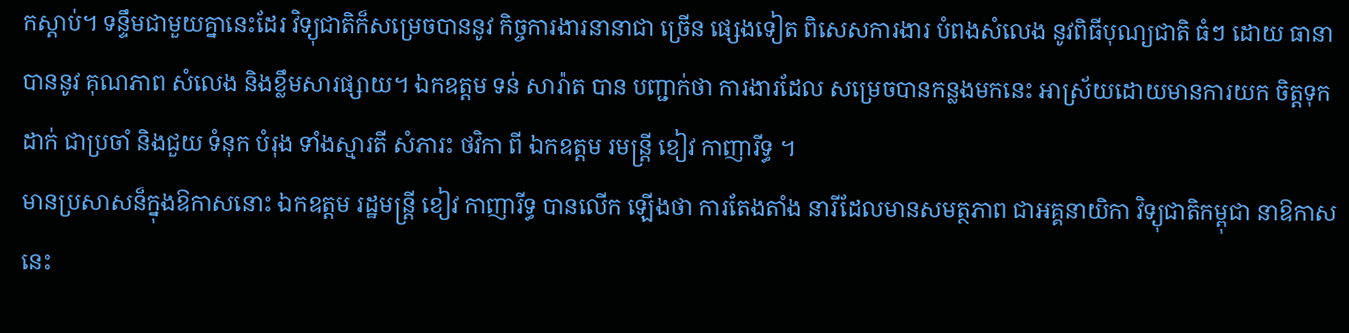កស្តាប់។ ទន្ទឹមជាមួយគ្នានេះដែរ វិទ្យុជាតិក៏សម្រេចបាននូវ កិច្ចការងារនានាជា ច្រើន ផ្សេងទៀត ពិសេសការងារ បំពងសំលេង នូវពិធីបុណ្យជាតិ ធំៗ ដោយ ធានាបាននូវ គុណភាព សំលេង និងខ្លឹមសារផ្សាយ។ ឯកឧត្តម ទន់ សារ៉ាត បាន បញ្ជាក់ថា ការងារដែល សម្រេចបានកន្លងមកនេះ អាស្រ័យដោយមានការយក ចិត្តទុកដាក់ ជាប្រចាំ និងជួយ ទំនុក បំរុង ទាំងស្មារតី សំភារះ ថវិកា ពី ឯកឧត្តម រមន្ត្រី ខៀវ កាញារីទ្ធ ។
មានប្រសាសន៏ក្នុងឱកាសនោះ ឯកឧត្តម រដ្ឋមន្ត្រី ខៀវ កាញារីទ្ធ បានលើក ឡើងថា ការតែងតាំង នារីដែលមានសមត្ថភាព ជាអគ្គនាយិកា វិទ្យុជាតិកម្ពុជា នាឱកាសនេះ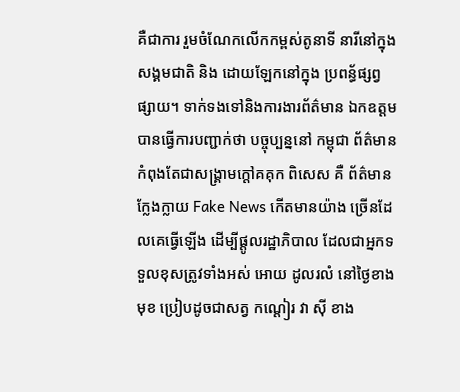គឺជាការ រួមចំណែកលើកកម្ពស់តូនាទី នារីនៅក្នុងសង្គមជាតិ និង ដោយឡែកនៅក្នុង ប្រពន្ធ័ផ្សព្វ ផ្សាយ។ ទាក់ទងទៅនិងការងារព័ត៌មាន ឯកឧត្តម បានធ្វើការបញ្ជាក់ថា បច្ចុប្បន្ននៅ កម្ពុជា ព័ត៌មាន កំពុងតែជាសង្គ្រាមក្តៅគគុក ពិសេស គឺ ព័ត៌មានក្លែងក្លាយ Fake News កើតមានយ៉ាង ច្រើនដែលគេធ្វើឡើង ដើម្បីផ្តូលរដ្ឋាភិបាល ដែលជាអ្នកទទួលខុសត្រូវទាំងអស់ អោយ ដូលរលំ នៅថ្ងៃខាងមុខ ប្រៀបដូចជាសត្វ កណ្តៀរ វា ស៊ី ខាង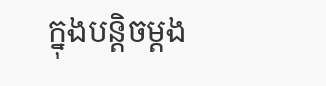ក្នុងបន្តិចម្តង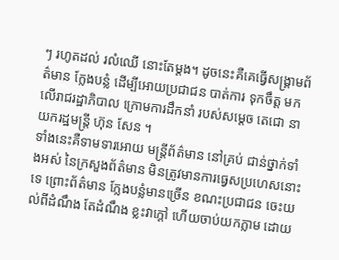ៗ រហូតដល់ រលំឈើ នោះតែម្តង។ ដូចនេះគឺគេធ្វើសង្គ្រាមព័ត៌មាន ក្លែងបន្លំ ដើម្បីអោយប្រជាជន បាត់ការ ទុកចឹត្ត មកលើរាជរដ្ឋាភិបាល ក្រោមការដឹកនាំ របស់សម្តេច តេជោ នាយករដ្ឋមន្ត្រី ហ៊ុន សែន ។
ទាំងនេះគឺទាមទារអោយ មន្ត្រីព័ត៌មាន នៅគ្រប់ ជាន់ថ្នាក់ទាំងអស់ នៃក្រសួងព័ត៌មាន មិនត្រូវមានការធ្វេសប្រហេសនោះទេ ព្រោះព័ត៌មាន ក្លែងបន្លំមានច្រើន ខណះប្រជាជន ចេះយល់ពីដំណឹង តែដំណឹង ខ្លះវាក្តៅ ហើយចាប់យកភ្លាម ដោយ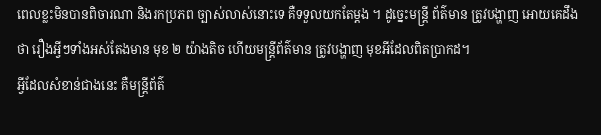ពេលខ្លះមិនបានពិចារណា និងរកប្រភព ច្បាស់លាស់នោះទេ គឺទទួលយកតែម្តង ។ ដូច្នេះមន្ត្រី ព័ត៌មាន ត្រូវបង្ហាញ អោយគេដឹងថា រឿងអ្វីៗទាំងអស់តែងមាន មុខ ២ យ៉ាងតិច ហើយមន្ត្រីព័ត៌មាន ត្រូវបង្ហាញ មុខអីដែលពិតប្រាកដ។
អ្វីដែលសំខាន់ជាងនេះ គឺមន្ត្រីព័ត៌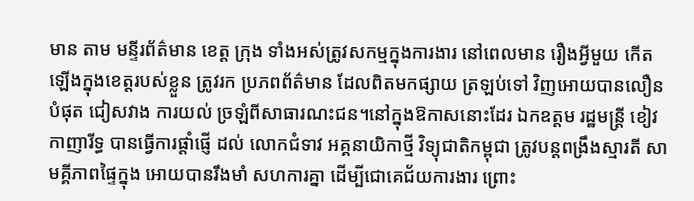មាន តាម មន្ទីរព័ត៌មាន ខេត្ត ក្រុង ទាំងអស់ត្រូវសកម្មក្នុងការងារ នៅពេលមាន រឿងអ្វីមួយ កើតឡើងក្នុងខេត្តរបស់ខ្លួន ត្រូវរក ប្រភពព័ត៌មាន ដែលពិតមកផ្សាយ ត្រឡប់ទៅ វិញអោយបានលឿនបំផុត ជៀសវាង ការយល់ ច្រឡំពីសាធារណះជន។នៅក្នុងឱកាសនោះដែរ ឯកឧត្តម រដ្ឋមន្ត្រី ខៀវ កាញារីទ្ធ បានធ្វើការផ្តាំផ្ញើ ដល់ លោកជំទាវ អគ្គនាយិកាថ្មី វិទ្យុជាតិកម្ពុជា ត្រូវបន្តពង្រឹងស្មារតី សាមគ្គីភាពផ្ទៃក្នុង អោយបានរឹងមាំ សហការគ្នា ដើម្បីជោគេជ័យការងារ ព្រោះ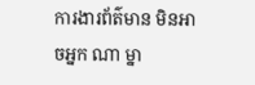ការងារព័ត៌មាន មិនអាចអ្នក ណា ម្នា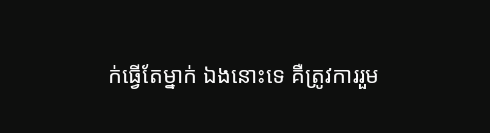ក់ធ្វើតែម្នាក់ ឯងនោះទេ គឺត្រូវការរួម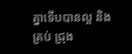គ្នាទើបបានល្អ និងគ្រប់ ជ្រុង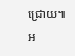ជ្រោយ៕
អ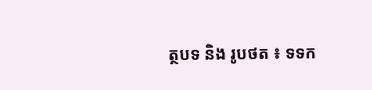ត្ថបទ និង រូបថត ៖ ទទក